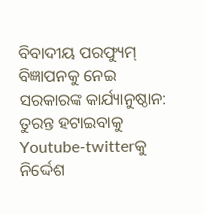ବିବାଦୀୟ ପରଫ୍ୟୁମ୍ ବିଜ୍ଞାପନକୁ ନେଇ ସରକାରଙ୍କ କାର୍ଯ୍ୟାନୁଷ୍ଠାନ: ତୁରନ୍ତ ହଟାଇବାକୁ Youtube-twitterକୁ ନିର୍ଦ୍ଦେଶ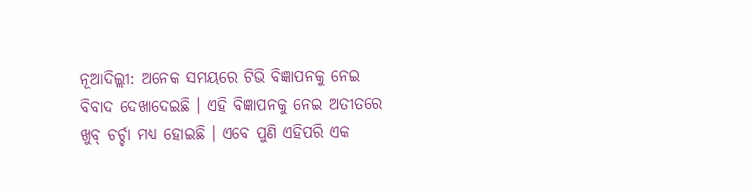ନୂଆଦିଲ୍ଲୀ: ଅନେକ ସମୟରେ ଟିଭି ବିଜ୍ଞାପନକୁ ନେଇ ବିବାଦ ଦେଖାଦେଇଛି । ଏହି ବିଜ୍ଞାପନକୁ ନେଇ ଅତୀତରେ ଖୁବ୍ ଚର୍ଚ୍ଚା ମଧ୍ୟ ହୋଇଛି । ଏବେ ପୁଣି ଏହିପରି ଏକ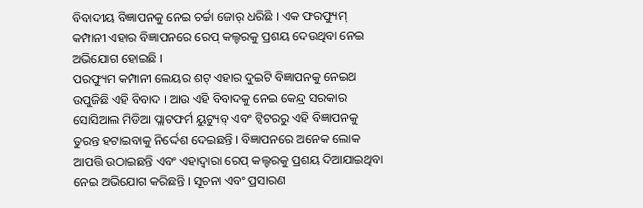ବିବାଦୀୟ ବିଜ୍ଞାପନକୁ ନେଇ ଚର୍ଚ୍ଚା ଜୋର୍ ଧରିଛି । ଏକ ଫରଫ୍ୟୁମ୍ କମ୍ପାନୀ ଏହାର ବିଜ୍ଞାପନରେ ରେପ୍ କଲ୍ଚରକୁ ପ୍ରଶୟ ଦେଉଥିବା ନେଇ ଅଭିଯୋଗ ହୋଇଛି ।
ପରଫ୍ୟୁମ କମ୍ପାନୀ ଲେୟର ଶଟ୍ ଏହାର ଦୁଇଟି ବିଜ୍ଞାପନକୁ ନେଇଥ ଉପୁଜିଛି ଏହି ବିବାଦ । ଆଉ ଏହି ବିବାଦକୁ ନେଇ କେନ୍ଦ୍ର ସରକାର ସୋସିଆଲ ମିଡିଆ ପ୍ଲାଟଫର୍ମ ୟୁଟ୍ୟୁବ୍ ଏବଂ ଟ୍ୱିଟରରୁ ଏହି ବିଜ୍ଞାପନକୁ ତୁରନ୍ତ ହଟାଇବାକୁ ନିର୍ଦ୍ଦେଶ ଦେଇଛନ୍ତି । ବିଜ୍ଞାପନରେ ଅନେକ ଲୋକ ଆପତ୍ତି ଉଠାଇଛନ୍ତି ଏବଂ ଏହାଦ୍ୱାରା ରେପ୍ କଲ୍ଚରକୁ ପ୍ରଶୟ ଦିଆଯାଇଥିବା ନେଇ ଅଭିଯୋଗ କରିଛନ୍ତି । ସୂଚନା ଏବଂ ପ୍ରସାରଣ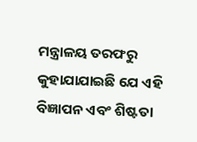ମନ୍ତ୍ରାଳୟ ତରଫରୁ କୁହାଯାଯାଇଛି ଯେ ଏହି ବିଜ୍ଞାପନ ଏବଂ ଶିଷ୍ଟତା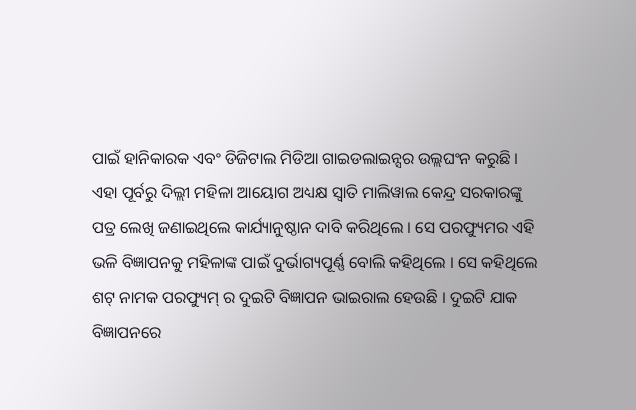ପାଇଁ ହାନିକାରକ ଏବଂ ଡିଜିଟାଲ ମିଡିଆ ଗାଇଡଲାଇନ୍ସର ଉଲ୍ଲଘଂନ କରୁଛି ।
ଏହା ପୂର୍ବରୁ ଦିଲ୍ଲୀ ମହିଳା ଆୟୋଗ ଅଧ୍ୟକ୍ଷ ସ୍ୱାତି ମାଲିୱାଲ କେନ୍ଦ୍ର ସରକାରଙ୍କୁ ପତ୍ର ଲେଖି ଜଣାଇଥିଲେ କାର୍ଯ୍ୟାନୁଷ୍ଠାନ ଦାବି କରିଥିଲେ । ସେ ପରଫ୍ୟୁମର ଏହି ଭଳି ବିଜ୍ଞାପନକୁ ମହିଳାଙ୍କ ପାଇଁ ଦୁର୍ଭାଗ୍ୟପୂର୍ଣ୍ଣ ବୋଲି କହିଥିଲେ । ସେ କହିଥିଲେ ଶଟ୍ ନାମକ ପରଫ୍ୟୁମ୍ ର ଦୁଇଟି ବିଜ୍ଞାପନ ଭାଇରାଲ ହେଉଛି । ଦୁଇଟି ଯାକ ବିଜ୍ଞାପନରେ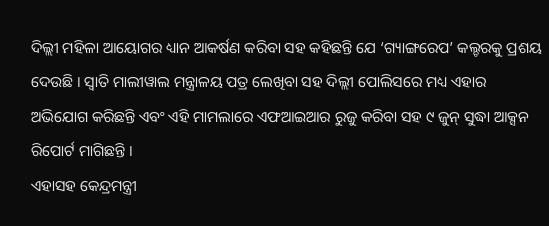ଦିଲ୍ଲୀ ମହିଳା ଆୟୋଗର ଧ୍ୟାନ ଆକର୍ଷଣ କରିବା ସହ କହିଛନ୍ତି ଯେ ‘ଗ୍ୟାଙ୍ଗରେପ’ କଲ୍ଚରକୁ ପ୍ରଶୟ ଦେଉଛି । ସ୍ୱାତି ମାଲୀୱାଲ ମନ୍ତ୍ରାଳୟ ପତ୍ର ଲେଖିବା ସହ ଦିଲ୍ଲୀ ପୋଲିସରେ ମଧ୍ୟ ଏହାର ଅଭିଯୋଗ କରିଛନ୍ତି ଏବଂ ଏହି ମାମଲାରେ ଏଫଆଇଆର ରୁଜୁ କରିବା ସହ ୯ ଜୁନ୍ ସୁଦ୍ଧା ଆକ୍ସନ ରିପୋର୍ଟ ମାଗିଛନ୍ତି ।
ଏହାସହ କେନ୍ଦ୍ରମନ୍ତ୍ରୀ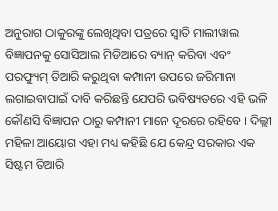ଅନୁରାଗ ଠାକୁରଙ୍କୁ ଲେଖିଥିବା ପତ୍ରରେ ସ୍ୱାତି ମାଲୀୱାଲ ବିଜ୍ଞାପନକୁ ସୋସିଆଲ ମିଡିଆରେ ବ୍ୟାନ୍ କରିବା ଏବଂ ପରଫ୍ୟୁମ୍ ତିଆରି କରୁଥିବା କମ୍ପାନୀ ଉପରେ ଜରିମାନା ଲଗାଇବାପାଇଁ ଦାବି କରିଛନ୍ତି ଯେପରି ଭବିଷ୍ୟତରେ ଏହି ଭଳି କୌଣସି ବିଜ୍ଞାପନ ଠାରୁ କମ୍ପାନୀ ମାନେ ଦୂରରେ ରହିବେ । ଦିଲ୍ଲୀ ମହିଳା ଆୟୋଗ ଏହା ମଧ୍ୟ କହିଛି ଯେ କେନ୍ଦ୍ର ସରକାର ଏକ ସିଷ୍ଟମ ତିଆରି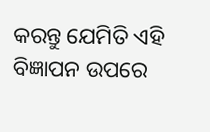କରନ୍ତୁ ଯେମିତି ଏହି ବିଜ୍ଞାପନ ଉପରେ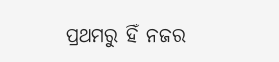ପ୍ରଥମରୁ ହିଁ ନଜର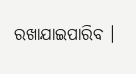ରଖାଯାଇପାରିବ ।